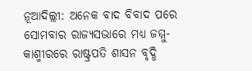ନୂଆଦିଲ୍ଲୀ: ଅନେକ ବାଦ ବିବାଦ ପରେ ସୋମବାର ରାଜ୍ୟସଭାରେ ମଧ୍ୟ ଜମ୍ମୁ-କାଶ୍ମୀରରେ ରାଷ୍ଟ୍ରପତି ଶାସନ ବୃଦ୍ଧି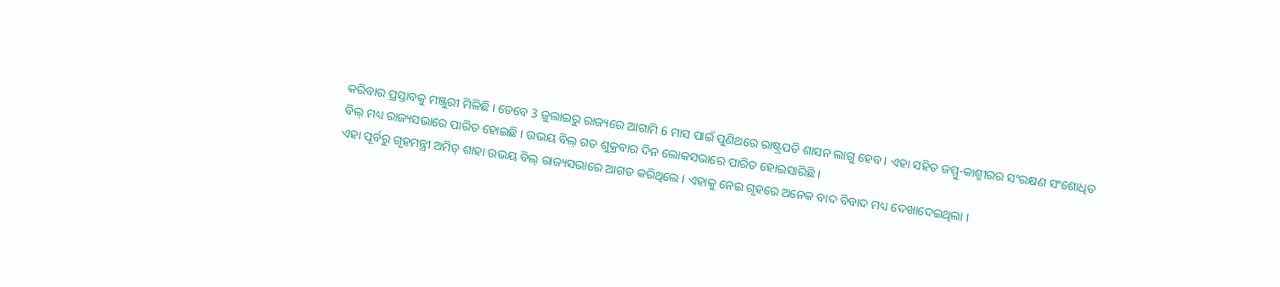କରିବାର ପ୍ରସ୍ତାବକୁ ମଞ୍ଜୁରୀ ମିଳିଛି । ତେବେ 3 ଜୁଲାଇରୁ ରାଜ୍ୟରେ ଆଗାମି 6 ମାସ ପାଇଁ ପୁଣିଥରେ ରାଷ୍ଟ୍ରପତି ଶାସନ ଲାଗୁ ହେବ । ଏହା ସହିତ ଜମ୍ମୁ-କାଶ୍ମୀରର ସଂରକ୍ଷଣ ସଂଶୋଧିତ ବିଲ୍ ମଧ୍ୟ ରାଜ୍ୟସଭାରେ ପାରିତ ହୋଇଛି । ଉଭୟ ବିଲ୍ ଗତ ଶୁକ୍ରବାର ଦିନ ଲୋକସଭାରେ ପାରିତ ହୋଇସାରିଛି ।
ଏହା ପୂର୍ବରୁ ଗୃହମନ୍ତ୍ରୀ ଅମିତ୍ ଶାହା ଉଭୟ ବିଲ୍ ରାଜ୍ୟସଭାରେ ଆଗତ କରିଥିଲେ । ଏହାକୁ ନେଇ ଗୃହରେ ଅନେକ ବାଦ ବିବାଦ ମଧ୍ୟ ଦେଖାଦେଇଥିଲା ।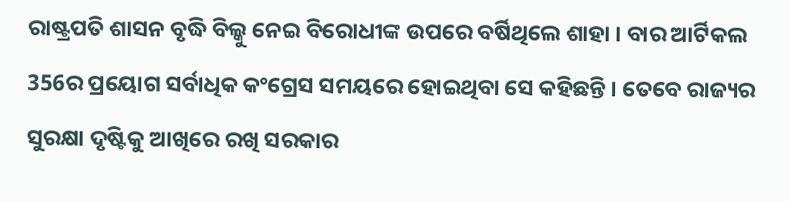ରାଷ୍ଟ୍ରପତି ଶାସନ ବୃଦ୍ଧି ବିଲ୍କୁ ନେଇ ବିରୋଧୀଙ୍କ ଉପରେ ବର୍ଷିଥିଲେ ଶାହା । ବାର ଆର୍ଟିକଲ 356ର ପ୍ରୟୋଗ ସର୍ବାଧିକ କଂଗ୍ରେସ ସମୟରେ ହୋଇଥିବା ସେ କହିଛନ୍ତି । ତେବେ ରାଜ୍ୟର ସୁରକ୍ଷା ଦୃଷ୍ଟିକୁ ଆଖିରେ ରଖି ସରକାର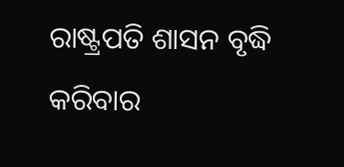ରାଷ୍ଟ୍ରପତି ଶାସନ ବୃଦ୍ଧି କରିବାର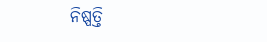ନିଷ୍ପତ୍ତି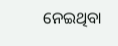ନେଇଥିବା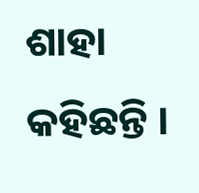ଶାହା କହିଛନ୍ତି ।